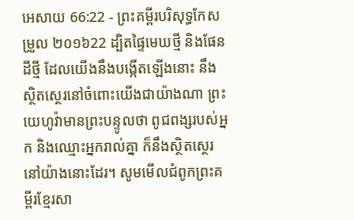អេសាយ 66:22 - ព្រះគម្ពីរបរិសុទ្ធកែសម្រួល ២០១៦22 ដ្បិតផ្ទៃមេឃថ្មី និងផែនដីថ្មី ដែលយើងនឹងបង្កើតឡើងនោះ នឹងស្ថិតស្ថេរនៅចំពោះយើងជាយ៉ាងណា ព្រះយេហូវ៉ាមានព្រះបន្ទូលថា ពូជពង្សរបស់អ្នក និងឈ្មោះអ្នករាល់គ្នា ក៏នឹងស្ថិតស្ថេរនៅយ៉ាងនោះដែរ។ សូមមើលជំពូកព្រះគម្ពីរខ្មែរសា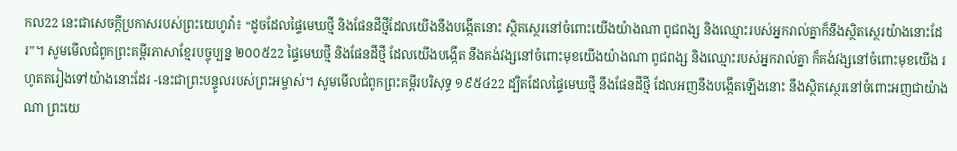កល22 នេះជាសេចក្ដីប្រកាសរបស់ព្រះយេហូវ៉ា៖ “ដូចដែលផ្ទៃមេឃថ្មី និងផែនដីថ្មីដែលយើងនឹងបង្កើតនោះ ស្ថិតស្ថេរនៅចំពោះយើងយ៉ាងណា ពូជពង្ស និងឈ្មោះរបស់អ្នករាល់គ្នាក៏នឹងស្ថិតស្ថេរយ៉ាងនោះដែរ”។ សូមមើលជំពូកព្រះគម្ពីរភាសាខ្មែរបច្ចុប្បន្ន ២០០៥22 ផ្ទៃមេឃថ្មី និងផែនដីថ្មី ដែលយើងបង្កើត នឹងគង់វង្សនៅចំពោះមុខយើងយ៉ាងណា ពូជពង្ស និងឈ្មោះរបស់អ្នករាល់គ្នា ក៏គង់វង្សនៅចំពោះមុខយើង រហូតតរៀងទៅយ៉ាងនោះដែរ -នេះជាព្រះបន្ទូលរបស់ព្រះអម្ចាស់។ សូមមើលជំពូកព្រះគម្ពីរបរិសុទ្ធ ១៩៥៤22 ដ្បិតដែលផ្ទៃមេឃថ្មី នឹងផែនដីថ្មី ដែលអញនឹងបង្កើតឡើងនោះ នឹងស្ថិតស្ថេរនៅចំពោះអញជាយ៉ាងណា ព្រះយេ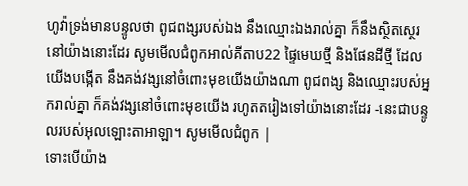ហូវ៉ាទ្រង់មានបន្ទូលថា ពូជពង្សរបស់ឯង នឹងឈ្មោះឯងរាល់គ្នា ក៏នឹងស្ថិតស្ថេរនៅយ៉ាងនោះដែរ សូមមើលជំពូកអាល់គីតាប22 ផ្ទៃមេឃថ្មី និងផែនដីថ្មី ដែលយើងបង្កើត នឹងគង់វង្សនៅចំពោះមុខយើងយ៉ាងណា ពូជពង្ស និងឈ្មោះរបស់អ្នករាល់គ្នា ក៏គង់វង្សនៅចំពោះមុខយើង រហូតតរៀងទៅយ៉ាងនោះដែរ -នេះជាបន្ទូលរបស់អុលឡោះតាអាឡា។ សូមមើលជំពូក |
ទោះបើយ៉ាង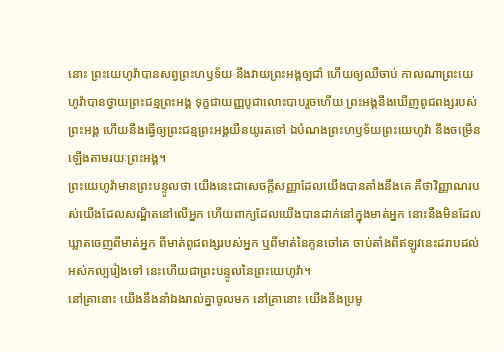នោះ ព្រះយេហូវ៉ាបានសព្វព្រះហឫទ័យ នឹងវាយព្រះអង្គឲ្យជាំ ហើយឲ្យឈឺចាប់ កាលណាព្រះយេហូវ៉ាបានថ្វាយព្រះជន្មព្រះអង្គ ទុក្ខជាយញ្ញបូជាលោះបាបរួចហើយ ព្រះអង្គនឹងឃើញពូជពង្សរបស់ព្រះអង្គ ហើយនឹងធ្វើឲ្យព្រះជន្មព្រះអង្គយឺនយូរតទៅ ឯបំណងព្រះហឫទ័យព្រះយេហូវ៉ា នឹងចម្រើនឡើងតាមរយៈព្រះអង្គ។
ព្រះយេហូវ៉ាមានព្រះបន្ទូលថា យើងនេះជាសេចក្ដីសញ្ញាដែលយើងបានតាំងនឹងគេ គឺថាវិញ្ញាណរបស់យើងដែលសណ្ឋិតនៅលើអ្នក ហើយពាក្យដែលយើងបានដាក់នៅក្នុងមាត់អ្នក នោះនឹងមិនដែលឃ្លាតចេញពីមាត់អ្នក ពីមាត់ពូជពង្សរបស់អ្នក ឬពីមាត់នៃកូនចៅគេ ចាប់តាំងពីឥឡូវនេះដរាបដល់អស់កល្បរៀងទៅ នេះហើយជាព្រះបន្ទូលនៃព្រះយេហូវ៉ា។
នៅគ្រានោះ យើងនឹងនាំឯងរាល់គ្នាចូលមក នៅគ្រានោះ យើងនឹងប្រមូ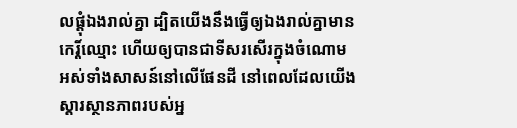លផ្ដុំឯងរាល់គ្នា ដ្បិតយើងនឹងធ្វើឲ្យឯងរាល់គ្នាមានកេរ្ដិ៍ឈ្មោះ ហើយឲ្យបានជាទីសរសើរក្នុងចំណោម អស់ទាំងសាសន៍នៅលើផែនដី នៅពេលដែលយើងស្ដារស្ថានភាពរបស់អ្ន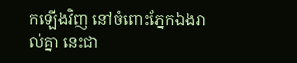កឡើងវិញ នៅចំពោះភ្នែកឯងរាល់គ្នា នេះជា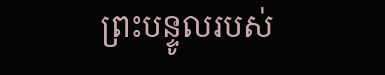ព្រះបន្ទូលរបស់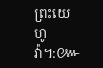ព្រះយេហូវ៉ា។:៚